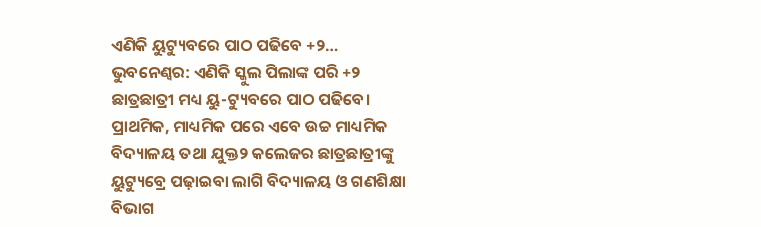ଏଣିକି ୟୁଟ୍ୟୁବରେ ପାଠ ପଢିବେ +୨…
ଭୁବନେଣ୍ବର: ଏଣିକି ସ୍କୁଲ ପିଲାଙ୍କ ପରି +୨ ଛାତ୍ରଛାତ୍ରୀ ମଧ୍ୟ ୟୁ-ଟ୍ୟୁବରେ ପାଠ ପଢିବେ। ପ୍ରାଥମିକ, ମାଧ୍ୟମିକ ପରେ ଏବେ ଉଚ୍ଚ ମାଧ୍ୟମିକ ବିଦ୍ୟାଳୟ ତଥା ଯୁକ୍ତ୨ କଲେଜର ଛାତ୍ରଛାତ୍ରୀଙ୍କୁ ୟୁଟ୍ୟୁବ୍ରେ ପଢ଼ାଇବା ଲାଗି ବିଦ୍ୟାଳୟ ଓ ଗଣଶିକ୍ଷା ବିଭାଗ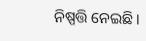ନିଷ୍ପତ୍ତି ନେଇଛି।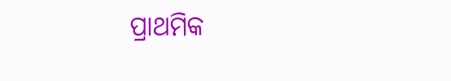ପ୍ରାଥମିକ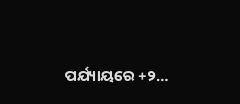ପର୍ଯ୍ୟାୟରେ +୨…